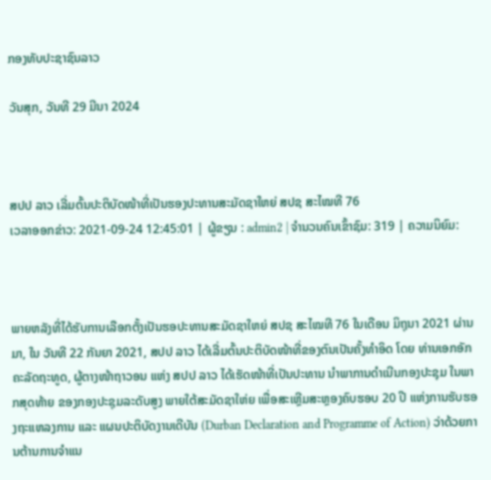ກອງທັບປະຊາຊົນລາວ

ວັນສຸກ, ວັນທີ 29 ມີນາ 2024



ສປປ ລາວ ເລີ່ມຕົ້ນປະຕິບັດໜ້າທີ່ເປັນຮອງປະທານສະມັດຊາໃຫຍ່ ສປຊ ສະໄໝທີ 76
ເວລາອອກຂ່າວ: 2021-09-24 12:45:01 | ຜູ້ຂຽນ : admin2 | ຈຳນວນຄົນເຂົ້າຊົມ: 319 | ຄວາມນິຍົມ:



ພາຍຫລັງທີ່ໄດ້ຮັບການເລືອກຕັ້ງເປັນຮອປະທານສະມັດຊາໃຫຍ່ ສປຊ ສະໄໝທີ 76 ໃນເດືອນ ມິຖຸນາ 2021 ຜ່ານມາ, ໃນ ວັນທີ 22 ກັນຍາ 2021, ສປປ ລາວ ໄດ້ເລີ່ມຕົ້ນປະຕິບັດໜ້າທີ່ຂອງຕົນເປັນຄັ້ງທຳອິດ ໂດຍ ທ່ານເອກອັກຄະລັດຖະທູດ, ຜູ້ຕາງໜ້າຖາວອນ ແຫ່ງ ສປປ ລາວ ໄດ້ເຮັດໜ້າທີ່ເປັນປະທານ ນໍາພາການດຳເນີນກອງປະຊຸມ ໃນພາກສຸດທ້າຍ ຂອງກອງປະຊຸມລະດັບສູງ ພາຍໃຕ້ສະມັດຊາໃຫ່ຍ ເພື່ອສະເຫຼີມສະຫຼອງຄົບຮອບ 20 ປີ ແຫ່ງການຮັບຮອງຖະແຫລງການ ແລະ ແຜນປະຕິບັດງານເດີບັນ (Durban Declaration and Programme of Action) ວ່າດ້ວຍການຕ້ານການຈຳແນ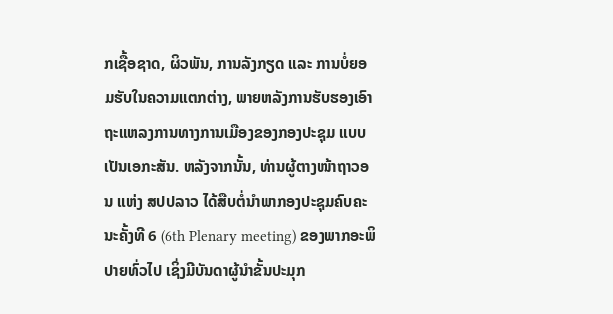ກເຊື້ອຊາດ, ຜິວພັນ, ການລັງກຽດ ແລະ ການບໍ່ຍອມຮັບໃນຄວາມແຕກຕ່າງ, ພາຍຫລັງການຮັບຮອງເອົາຖະແຫລງການທາງການເມືອງຂອງກອງປະຊຸມ ແບບເປັນເອກະສັນ. ຫລັງຈາກນັ້ນ, ທ່ານຜູ້ຕາງໜ້າຖາວອນ ແຫ່ງ ສປປລາວ ໄດ້ສືບຕໍ່ນຳພາກອງປະຊຸມຄົບຄະນະຄັ້ງທີ 6 (6th Plenary meeting) ຂອງພາກອະພິປາຍທົ່ວໄປ ເຊິ່ງມີບັນດາຜູ້ນໍາຂັ້ນປະມຸກ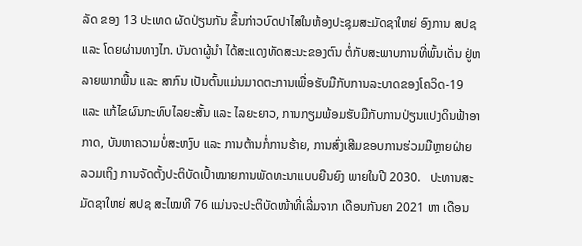ລັດ ຂອງ 13 ປະເທດ ຜັດປ່ຽນກັນ ຂຶ້ນກ່າວບົດປາໄສໃນຫ້ອງປະຊຸມສະມັດຊາໃຫຍ່ ອົງການ ສປຊ ແລະ ໂດຍຜ່ານທາງໄກ. ບັນດາຜູ້ນໍາ ໄດ້ສະແດງທັດສະນະຂອງຕົນ ຕໍ່ກັບສະພາບການທີ່ພົ້ນເດັ່ນ ຢູ່ຫລາຍພາກພື້ນ ແລະ ສາກົນ ເປັນຕົ້ນແມ່ນມາດຕະການເພື່ອຮັບມືກັບການລະບາດຂອງໂຄວິດ-19 ແລະ ແກ້ໄຂຜົນກະທົບໄລຍະສັ້ນ ແລະ ໄລຍະຍາວ, ການກຽມພ້ອມຮັບມືກັບການປ່ຽນແປງດິນຟ້າອາກາດ, ບັນຫາຄວາມບໍ່ສະຫງົບ ແລະ ການຕ້ານກໍ່ການຮ້າຍ, ການສົ່ງເສີມຂອບການຮ່ວມມືຫຼາຍຝ່າຍ ລວມເຖິງ ການຈັດຕັ້ງປະຕິບັດເປົ້າໝາຍການພັດທະນາແບບຍືນຍົງ ພາຍໃນປີ 2030.   ປະທານສະມັດຊາໃຫຍ່ ສປຊ ສະໄໝທີ 76 ແມ່ນຈະປະຕິບັດໜ້າທີ່ເລີ່ມຈາກ ເດືອນກັນຍາ 2021 ຫາ ເດືອນ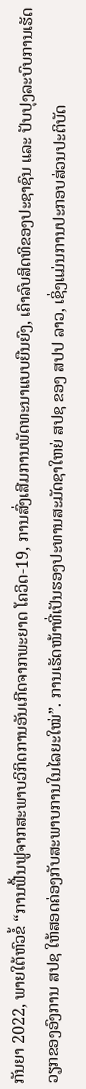ກັນຍາ 2022, ພາຍໃຕ້ຫົວຂໍ້ “ການຟື້ນຟູຈາກສະພາບວິກິດການອັນເກີດຈາກພະຍາດ ໂຄວິດ-19, ການສົ່ງເສີມການພັດທະນາແບບຍືນຍົງ, ເຄົາລົບສິດທິຂອງປະຊາຊົນ ແລະ ປັບປຸງລະບົບການເຮັດວຽກຂອງອົງການ ສປຊ ໃຫ້ສອດຄ່ອງກັບສະພາບການໃນໄລຍະໃໝ່”. ການເຮັດໜ້າທີ່ເປັນຮອງປະທານສະມັດຊາໃຫຍ່ ສປຊ ຂອງ ສປປ ລາວ, ເຊິ່ງແມ່ນການປະກອບສ່ວນປະຕິບັດ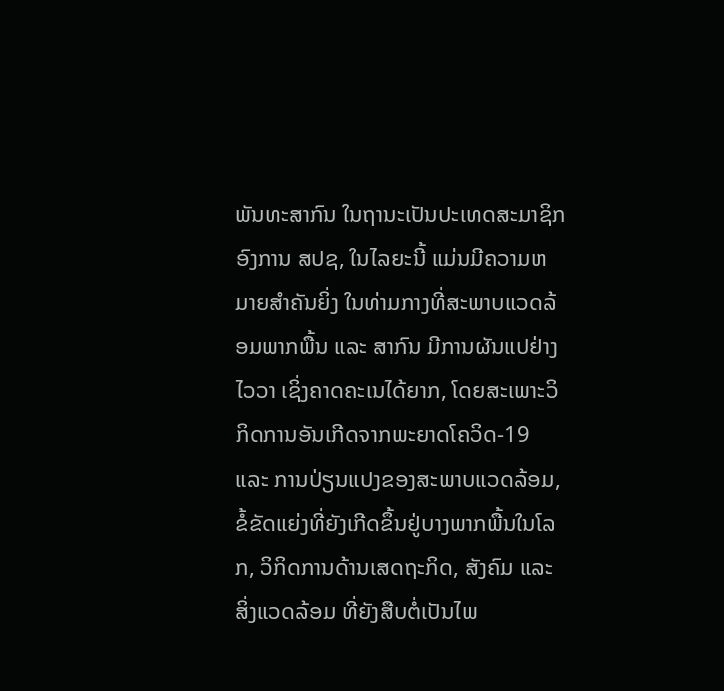ພັນທະສາກົນ ໃນຖານະເປັນປະເທດສະມາຊິກ ອົງການ ສປຊ, ໃນໄລຍະນີ້ ແມ່ນມີຄວາມຫມາຍສໍາຄັນຍິ່ງ ໃນທ່າມກາງທີ່ສະພາບແວດລ້ອມພາກພື້ນ ແລະ ສາກົນ ມີການຜັນແປຢ່າງໄວວາ ເຊິ່ງຄາດຄະເນໄດ້ຍາກ, ໂດຍສະເພາະວິກິດການອັນເກີດຈາກພະຍາດໂຄວິດ-19 ແລະ ການປ່ຽນແປງຂອງສະພາບແວດລ້ອມ, ຂໍ້ຂັດແຍ່ງທີ່ຍັງເກີດຂຶ້ນຢູ່ບາງພາກພື້ນໃນໂລກ, ວິກິດການດ້ານເສດຖະກິດ, ສັງຄົມ ແລະ ສິ່ງແວດລ້ອມ ທີ່ຍັງສືບຕໍ່ເປັນໄພ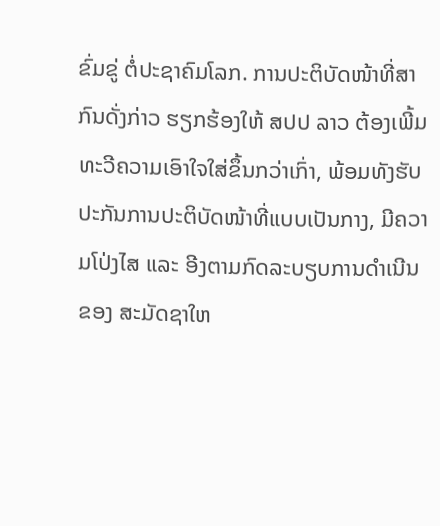ຂົ່ມຂູ່ ຕໍ່ປະຊາຄົມໂລກ. ການປະຕິບັດໜ້າທີ່ສາກົນດັ່ງກ່າວ ຮຽກຮ້ອງໃຫ້ ສປປ ລາວ ຕ້ອງເພີ້ມທະວີຄວາມເອົາໃຈໃສ່ຂຶ້ນກວ່າເກົ່າ, ພ້ອມທັງຮັບປະກັນການປະຕິບັດໜ້າທີ່ແບບເປັນກາງ, ມີຄວາມໂປ່ງໄສ ແລະ ອີງຕາມກົດລະບຽບການດໍາເນີນຂອງ ສະມັດຊາໃຫ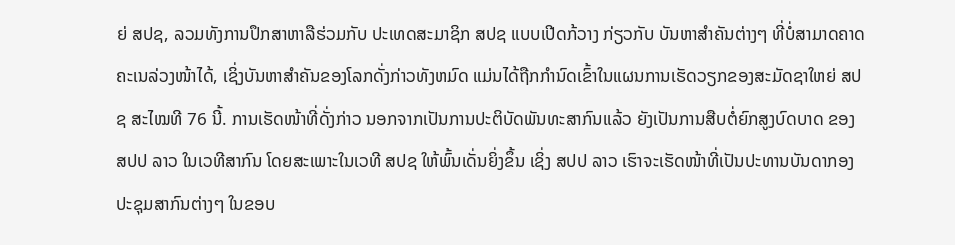ຍ່ ສປຊ, ລວມທັງການປຶກສາຫາລືຮ່ວມກັບ ປະເທດສະມາຊິກ ສປຊ ແບບເປີດກ້ວາງ ກ່ຽວກັບ ບັນຫາສໍາຄັນຕ່າງໆ ທີ່ບໍ່ສາມາດຄາດຄະເນລ່ວງໜ້າໄດ້, ເຊິ່ງບັນຫາສໍາຄັນຂອງໂລກດັ່ງກ່າວທັງຫມົດ ແມ່ນໄດ້ຖືກກໍານົດເຂົ້າໃນແຜນການເຮັດວຽກຂອງສະມັດຊາໃຫຍ່ ສປຊ ສະໄໝທີ 76 ນີ້. ການເຮັດໜ້າທີ່ດັ່ງກ່າວ ນອກຈາກເປັນການປະຕິບັດພັນທະສາກົນແລ້ວ ຍັງເປັນການສືບຕໍ່ຍົກສູງບົດບາດ ຂອງ ສປປ ລາວ ໃນເວທີສາກົນ ໂດຍສະເພາະໃນເວທີ ສປຊ ໃຫ້ພົ້ນເດັ່ນຍິ່ງຂຶ້ນ ເຊິ່ງ ສປປ ລາວ ເຮົາຈະເຮັດໜ້າທີ່ເປັນປະທານບັນດາກອງປະຊຸມສາກົນຕ່າງໆ ໃນຂອບ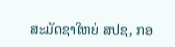ສະມັດຊາໃຫຍ່ ສປຊ, ກອ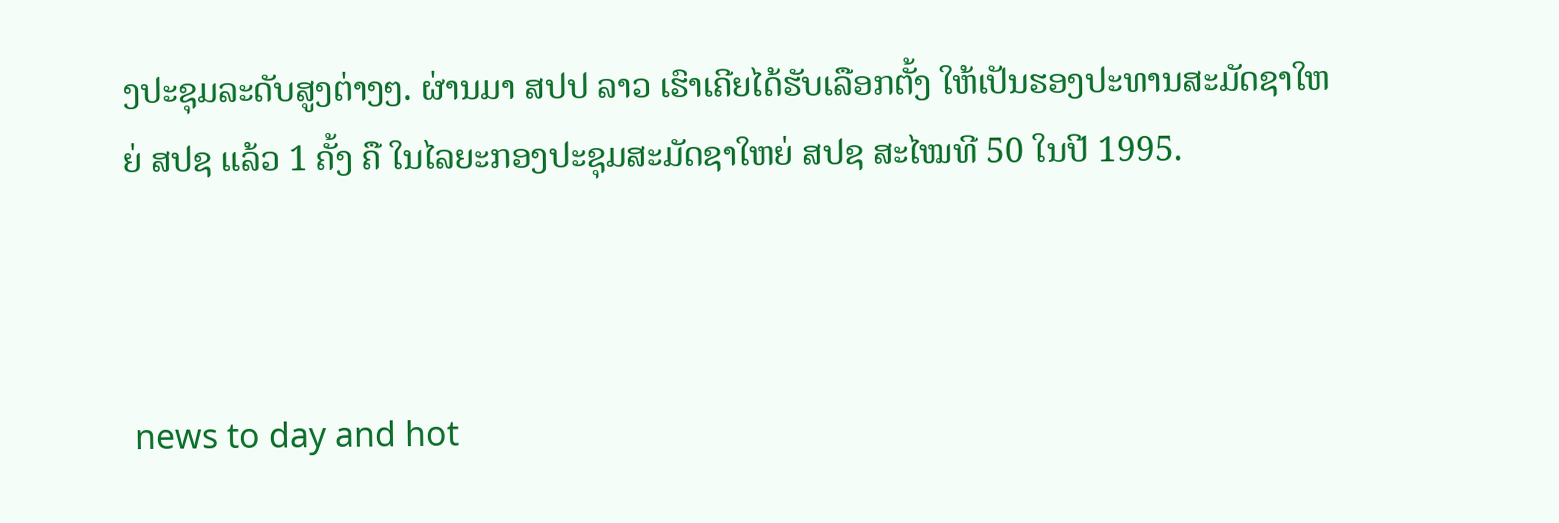ງປະຊຸມລະດັບສູງຕ່າງໆ. ຜ່ານມາ ສປປ ລາວ ເຮົາເຄີຍໄດ້ຮັບເລືອກຕັ້ງ ໃຫ້ເປັນຮອງປະທານສະມັດຊາໃຫຍ່ ສປຊ ແລ້ວ 1 ຄັ້ງ ຄື ໃນໄລຍະກອງປະຊຸມສະມັດຊາໃຫຍ່ ສປຊ ສະໄໝທີ 50 ໃນປີ 1995.



 news to day and hot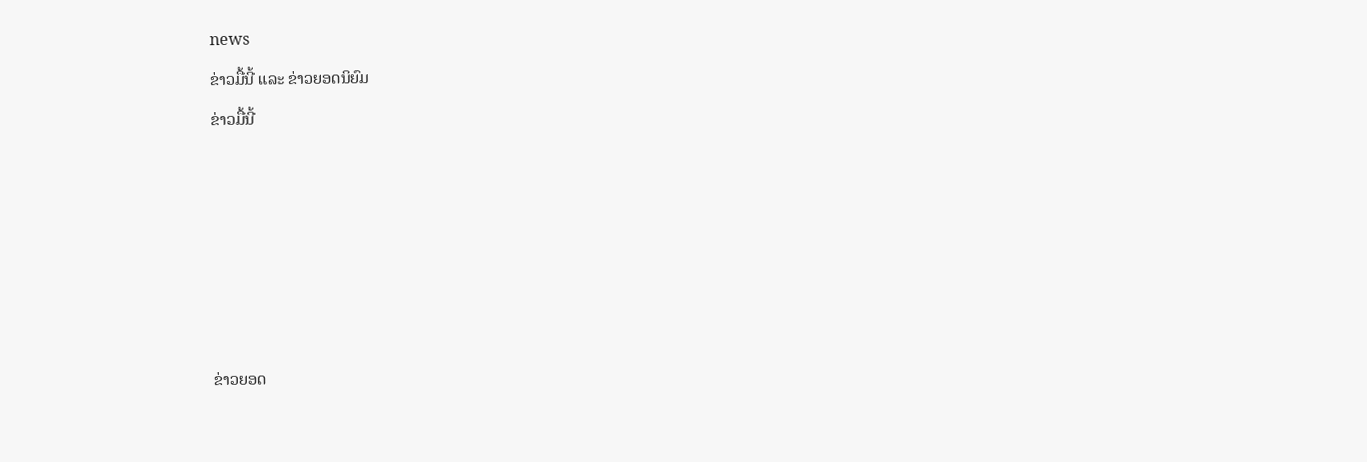news

ຂ່າວມື້ນີ້ ແລະ ຂ່າວຍອດນິຍົມ

ຂ່າວມື້ນີ້












ຂ່າວຍອດ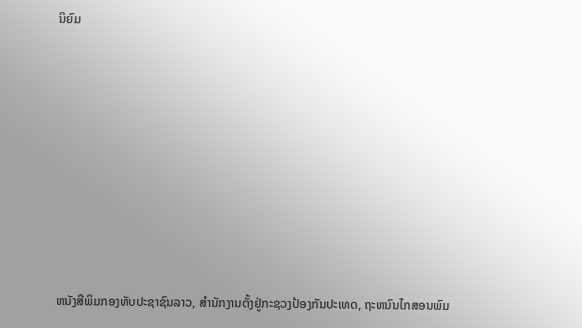ນິຍົມ













ຫນັງສືພິມກອງທັບປະຊາຊົນລາວ, ສຳນັກງານຕັ້ງຢູ່ກະຊວງປ້ອງກັນປະເທດ, ຖະຫນົນໄກສອນພົມ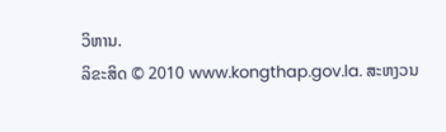ວິຫານ.
ລິຂະສິດ © 2010 www.kongthap.gov.la. ສະຫງວນ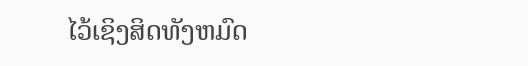ໄວ້ເຊິງສິດທັງຫມົດ